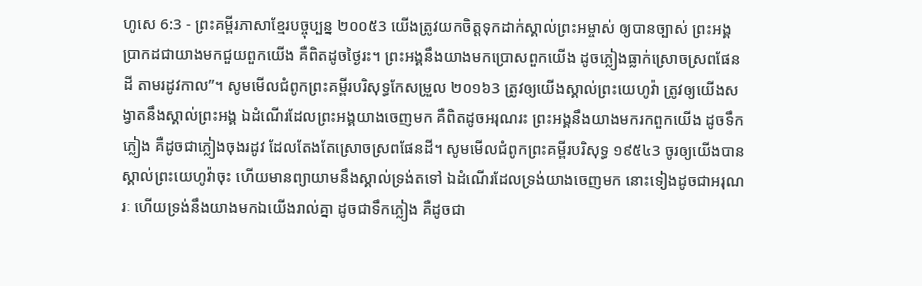ហូសេ 6:3 - ព្រះគម្ពីរភាសាខ្មែរបច្ចុប្បន្ន ២០០៥3 យើងត្រូវយកចិត្តទុកដាក់ស្គាល់ព្រះអម្ចាស់ ឲ្យបានច្បាស់ ព្រះអង្គប្រាកដជាយាងមកជួយពួកយើង គឺពិតដូចថ្ងៃរះ។ ព្រះអង្គនឹងយាងមកប្រោសពួកយើង ដូចភ្លៀងធ្លាក់ស្រោចស្រពផែនដី តាមរដូវកាល”។ សូមមើលជំពូកព្រះគម្ពីរបរិសុទ្ធកែសម្រួល ២០១៦3 ត្រូវឲ្យយើងស្គាល់ព្រះយេហូវ៉ា ត្រូវឲ្យយើងសង្វាតនឹងស្គាល់ព្រះអង្គ ឯដំណើរដែលព្រះអង្គយាងចេញមក គឺពិតដូចអរុណរះ ព្រះអង្គនឹងយាងមករកពួកយើង ដូចទឹកភ្លៀង គឺដូចជាភ្លៀងចុងរដូវ ដែលតែងតែស្រោចស្រពផែនដី។ សូមមើលជំពូកព្រះគម្ពីរបរិសុទ្ធ ១៩៥៤3 ចូរឲ្យយើងបានស្គាល់ព្រះយេហូវ៉ាចុះ ហើយមានព្យាយាមនឹងស្គាល់ទ្រង់តទៅ ឯដំណើរដែលទ្រង់យាងចេញមក នោះទៀងដូចជាអរុណរៈ ហើយទ្រង់នឹងយាងមកឯយើងរាល់គ្នា ដូចជាទឹកភ្លៀង គឺដូចជា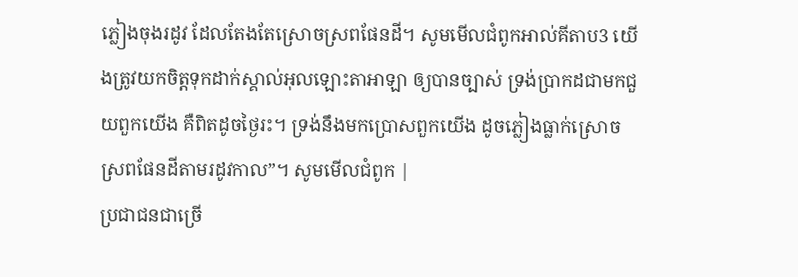ភ្លៀងចុងរដូវ ដែលតែងតែស្រោចស្រពផែនដី។ សូមមើលជំពូកអាល់គីតាប3 យើងត្រូវយកចិត្តទុកដាក់ស្គាល់អុលឡោះតាអាឡា ឲ្យបានច្បាស់ ទ្រង់ប្រាកដជាមកជួយពួកយើង គឺពិតដូចថ្ងៃរះ។ ទ្រង់នឹងមកប្រោសពួកយើង ដូចភ្លៀងធ្លាក់ស្រោចស្រពផែនដីតាមរដូវកាល”។ សូមមើលជំពូក |
ប្រជាជនជាច្រើ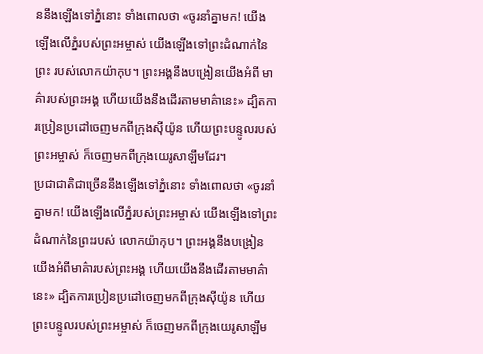ននឹងឡើងទៅភ្នំនោះ ទាំងពោលថា «ចូរនាំគ្នាមក! យើងឡើងលើភ្នំរបស់ព្រះអម្ចាស់ យើងឡើងទៅព្រះដំណាក់នៃព្រះ របស់លោកយ៉ាកុប។ ព្រះអង្គនឹងបង្រៀនយើងអំពី មាគ៌ារបស់ព្រះអង្គ ហើយយើងនឹងដើរតាមមាគ៌ានេះ» ដ្បិតការប្រៀនប្រដៅចេញមកពីក្រុងស៊ីយ៉ូន ហើយព្រះបន្ទូលរបស់ព្រះអម្ចាស់ ក៏ចេញមកពីក្រុងយេរូសាឡឹមដែរ។
ប្រជាជាតិជាច្រើននឹងឡើងទៅភ្នំនោះ ទាំងពោលថា «ចូរនាំគ្នាមក! យើងឡើងលើភ្នំរបស់ព្រះអម្ចាស់ យើងឡើងទៅព្រះដំណាក់នៃព្រះរបស់ លោកយ៉ាកុប។ ព្រះអង្គនឹងបង្រៀនយើងអំពីមាគ៌ារបស់ព្រះអង្គ ហើយយើងនឹងដើរតាមមាគ៌ានេះ» ដ្បិតការប្រៀនប្រដៅចេញមកពីក្រុងស៊ីយ៉ូន ហើយព្រះបន្ទូលរបស់ព្រះអម្ចាស់ ក៏ចេញមកពីក្រុងយេរូសាឡឹម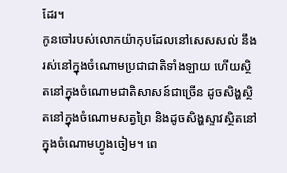ដែរ។
កូនចៅរបស់លោកយ៉ាកុបដែលនៅសេសសល់ នឹងរស់នៅក្នុងចំណោមប្រជាជាតិទាំងឡាយ ហើយស្ថិតនៅក្នុងចំណោមជាតិសាសន៍ជាច្រើន ដូចសិង្ហស្ថិតនៅក្នុងចំណោមសត្វព្រៃ និងដូចសិង្ហស្ទាវស្ថិតនៅក្នុងចំណោមហ្វូងចៀម។ ពេ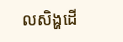លសិង្ហដើ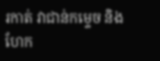រកាត់ វាជាន់កម្ទេច និងហែក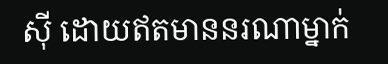ស៊ី ដោយឥតមាននរណាម្នាក់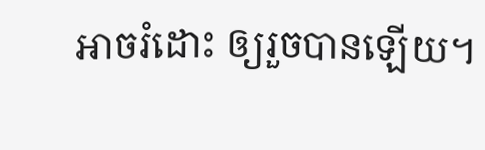អាចរំដោះ ឲ្យរួចបានឡើយ។